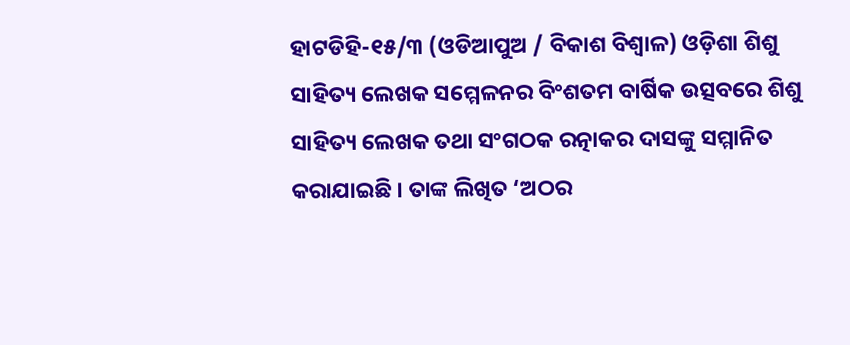ହାଟଡିହି-୧୫/୩ (ଓଡିଆପୁଅ / ବିକାଶ ବିଶ୍ୱାଳ) ଓଡ଼ିଶା ଶିଶୁ ସାହିତ୍ୟ ଲେଖକ ସମ୍ମେଳନର ବିଂଶତମ ବାର୍ଷିକ ଉତ୍ସବରେ ଶିଶୁ ସାହିତ୍ୟ ଲେଖକ ତଥା ସଂଗଠକ ରତ୍ନାକର ଦାସଙ୍କୁ ସମ୍ମାନିତ କରାଯାଇଛି । ତାଙ୍କ ଲିଖିତ ‘ଅଠର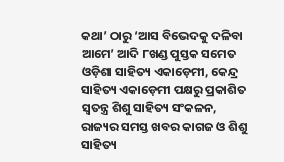କଥା’ ଠାରୁ ‘ଆସ ବିଭେଦକୁ ଦଳିବା ଆମେ’ ଆଦି ୮ଖଣ୍ଡ ପୁସ୍ତକ ସମେତ ଓଡ଼ିଶା ସାହିତ୍ୟ ଏକାଡ଼େମୀ, କେନ୍ଦ୍ର ସାହିତ୍ୟ ଏକାଡ଼େମୀ ପକ୍ଷରୁ ପ୍ରକାଶିତ ସ୍ୱତନ୍ତ୍ର ଶିଶୁ ସାହିତ୍ୟ ସଂକଳନ, ରାଜ୍ୟର ସମସ୍ତ ଖବର କାଗଜ ଓ ଶିଶୁ ସାହିତ୍ୟ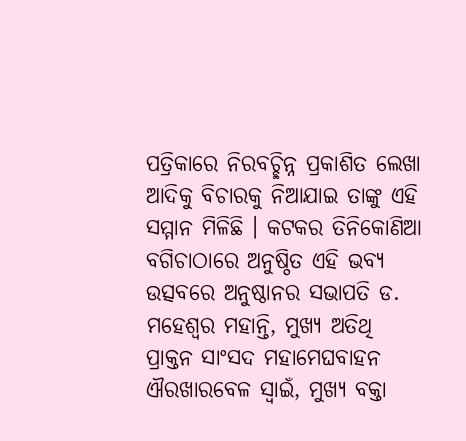ପତ୍ରିକାରେ ନିରବଚ୍ଛିନ୍ନ ପ୍ରକାଶିତ ଲେଖା ଆଦିକୁ ବିଚାରକୁ ନିଆଯାଇ ତାଙ୍କୁ ଏହି ସମ୍ମାନ ମିଳିଛି । କଟକର ତିନିକୋଣିଆ ବଗିଚାଠାରେ ଅନୁଷ୍ଠିତ ଏହି ଭବ୍ୟ ଉତ୍ସବରେ ଅନୁଷ୍ଠାନର ସଭାପତି ଡ. ମହେଶ୍ୱର ମହାନ୍ତି, ମୁଖ୍ୟ ଅତିଥି ପ୍ରାକ୍ତନ ସାଂସଦ ମହାମେଘବାହନ ଐରଖାରବେଳ ସ୍ୱାଇଁ, ମୁଖ୍ୟ ବକ୍ତା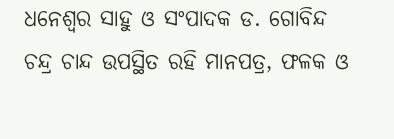ଧନେଶ୍ୱର ସାହୁ ଓ ସଂପାଦକ ଡ. ଗୋବିନ୍ଦ ଚନ୍ଦ୍ର ଚାନ୍ଦ ଉପସ୍ଥିତ ରହି ମାନପତ୍ର, ଫଳକ ଓ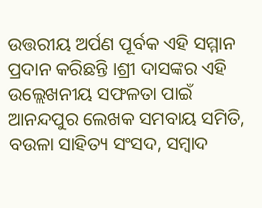ଉତ୍ତରୀୟ ଅର୍ପଣ ପୂର୍ବକ ଏହି ସମ୍ମାନ ପ୍ରଦାନ କରିଛନ୍ତି ।ଶ୍ରୀ ଦାସଙ୍କର ଏହି ଉଲ୍ଲେଖନୀୟ ସଫଳତା ପାଇଁ ଆନନ୍ଦପୁର ଲେଖକ ସମବାୟ ସମିତି, ବଉଳା ସାହିତ୍ୟ ସଂସଦ, ସମ୍ବାଦ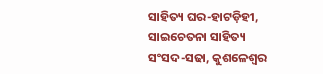ସାହିତ୍ୟ ଘର-ହାଟଡ଼ିହୀ, ସାଇଚେତନା ସାହିତ୍ୟ ସଂସଦ-ସଢା, କୁଶଳେଶ୍ୱର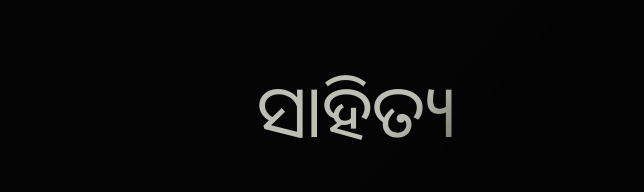ସାହିତ୍ୟ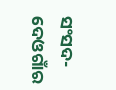ସଂସଦ-ଦେଓଗାଁର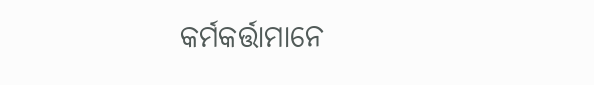କର୍ମକର୍ତ୍ତାମାନେ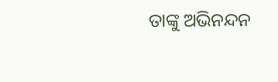ତାଙ୍କୁ ଅଭିନନ୍ଦନ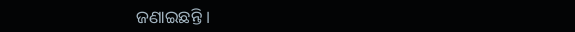ଜଣାଇଛନ୍ତି ।